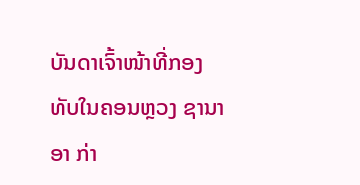ບັນດາເຈົ້າໜ້າທີ່ກອງທັບໃນຄອນຫຼວງ ຊານາອາ ກ່າ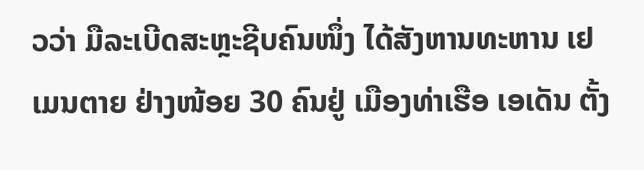ວວ່າ ມືລະເບີດສະຫຼະຊີບຄົນໜຶ່ງ ໄດ້ສັງຫານທະຫານ ເຢເມນຕາຍ ຢ່າງໜ້ອຍ 30 ຄົນຢູ່ ເມືອງທ່າເຮືອ ເອເດັນ ຕັ້ງ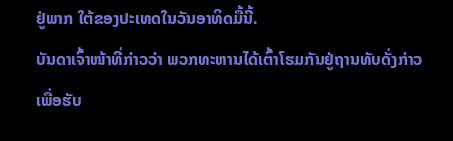ຢູ່ພາກ ໃຕ້ຂອງປະເທດໃນວັນອາທິດມື້ນີ້.
ບັນດາເຈົ້າໜ້າທີ່ກ່າວວ່າ ພວກທະຫານໄດ້ເຕົ້າໂຮມກັນຢູ່ຖານທັບດັ່ງກ່າວ ເພື່ອຮັບ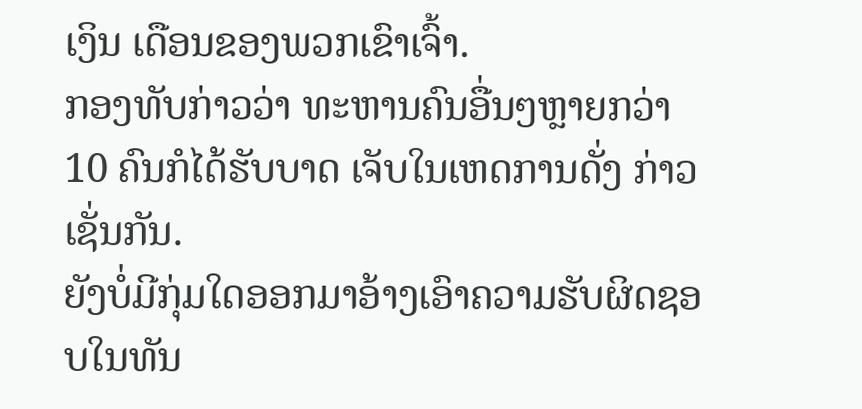ເງິນ ເດືອນຂອງພວກເຂົາເຈົ້າ.
ກອງທັບກ່າວວ່າ ທະຫານຄົນອື່ນໆຫຼາຍກວ່າ 10 ຄົນກໍໄດ້ຮັບບາດ ເຈັບໃນເຫດການດັ່ງ ກ່າວເຊັ່ນກັນ.
ຍັງບໍ່ມີກຸ່ມໃດອອກມາອ້າງເອົາຄວາມຮັບຜິດຊອບໃນທັນ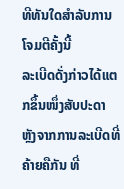ທີທັນໃດສຳລັບການໂຈມຕີຄັ້ງນີ້
ລະເບີດດັ່ງກ່າວໄດ້ແຕກຂຶ້ນໜຶ່ງສັບປະດາ ຫຼັງຈາກການລະເບີດທີ່ຄ້າຍຄືກັນ ທີ່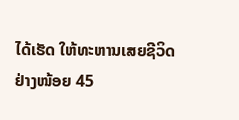ໄດ້ເຮັດ ໃຫ້ທະຫານເສຍຊີວິດຢ່າງໜ້ອຍ 45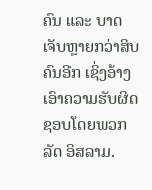ຄົນ ແລະ ບາດເຈັບຫຼາຍກວ່າສິບຄົນອີກ ເຊິ່ງອ້າງ ເອົາຄວາມຮັບຜິດຊອບໂດຍພວກລັດ ອິສລາມ.